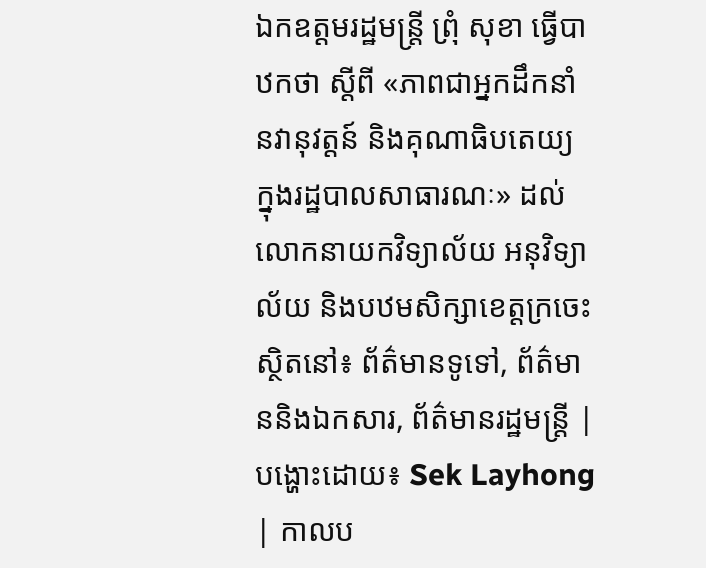ឯកឧត្ដមរដ្ឋមន្ត្រី ព្រុំ សុខា ធ្វើបាឋកថា ស្តីពី «ភាពជាអ្នកដឹកនាំ នវានុវត្តន៍ និងគុណាធិបតេយ្យ ក្នុងរដ្ឋបាលសាធារណៈ» ដល់លោកនាយកវិទ្យាល័យ អនុវិទ្យាល័យ និងបឋមសិក្សាខេត្តក្រចេះ
ស្ថិតនៅ៖ ព័ត៌មានទូទៅ, ព័ត៌មាននិងឯកសារ, ព័ត៌មានរដ្ឋមន្ត្រី | បង្ហោះដោយ៖ Sek Layhong | កាលប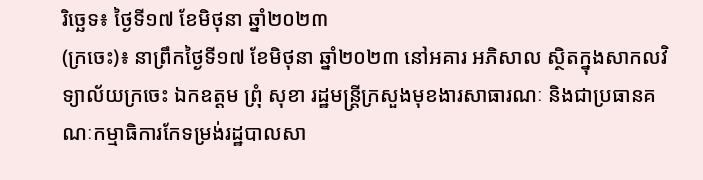រិច្ឆេទ៖ ថ្ងៃទី១៧ ខែមិថុនា ឆ្នាំ២០២៣
(ក្រចេះ)៖ នាព្រឹកថ្ងៃទី១៧ ខែមិថុនា ឆ្នាំ២០២៣ នៅអគារ អភិសាល ស្ថិតក្នុងសាកលវិទ្យាល័យក្រចេះ ឯកឧត្តម ព្រុំ សុខា រដ្ឋមន្ត្រីក្រសួងមុខងារសាធារណៈ និងជាប្រធានគណៈកម្មាធិការកែទម្រង់រដ្ឋបាលសា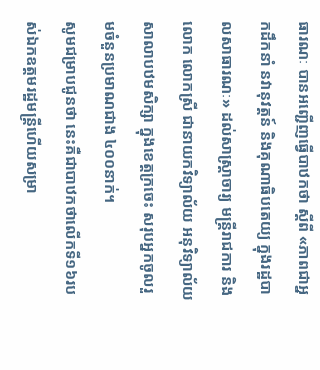ធារណៈ បានអញ្ជើញធ្វើបាឋកថា ស្តីពី «ភាពជាអ្នកដឹកនាំ នវានុវត្តន៍ និងគុណាធិបតេយ្យ ក្នុងរដ្ឋបាលសាធារណៈ» ដល់សាស្ត្រាចារ្យ មន្ត្រីរាជការ និងលោក លោកស្រី ជានាយកវិទ្យាល័យ អនុវិទ្យាល័យ សាលាបឋមសិក្សា ក្នុងខេត្តក្រចេះ សរុបអ្នកចូលរួមចំនួនប្រមាណជាង ៤០០នាក់។
សូមជម្រាបជូនថា នេះគឺជាបាឋកថាលើកទី១៦របស់ឯកឧត្តមរដ្ឋមន្ត្រីហើយសម្រា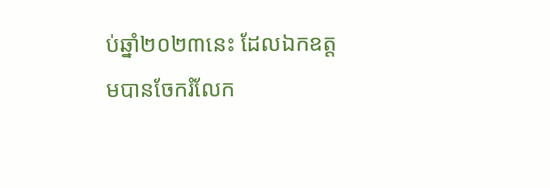ប់ឆ្នាំ២០២៣នេះ ដែលឯកឧត្តមបានចែករំលែក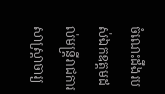ចំណេះដឹងរបស់ឯកឧត្តមដល់មន្ត្រីរាជការ សាស្ត្រាចារ្យ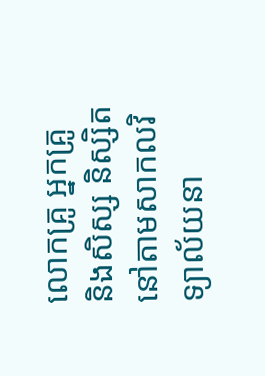លោកគ្រូ អ្នកគ្រូ និងសិស្ស និស្សិត នៅតាមសាកលវិទ្យាល័យនា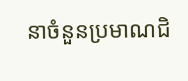នាចំនួនប្រមាណជិ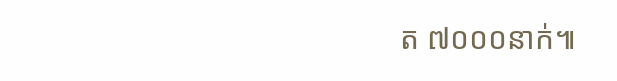ត ៧០០០នាក់៕